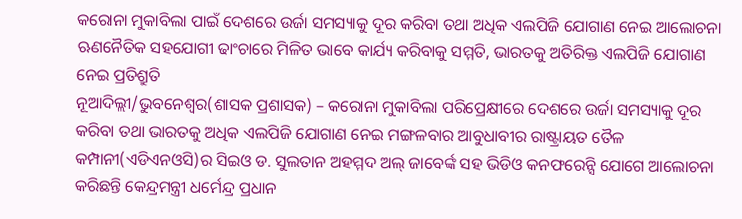କରୋନା ମୁକାବିଲା ପାଇଁ ଦେଶରେ ଉର୍ଜା ସମସ୍ୟାକୁ ଦୂର କରିବା ତଥା ଅଧିକ ଏଲପିଜି ଯୋଗାଣ ନେଇ ଆଲୋଚନା
ଋଣନୈତିକ ସହଯୋଗୀ ଢାଂଚାରେ ମିଳିତ ଭାବେ କାର୍ଯ୍ୟ କରିବାକୁ ସମ୍ମତି, ଭାରତକୁ ଅତିରିକ୍ତ ଏଲପିଜି ଯୋଗାଣ ନେଇ ପ୍ରତିଶ୍ରୁତି
ନୂଆଦିଲ୍ଲୀ/ଭୁବନେଶ୍ୱର(ଶାସକ ପ୍ରଶାସକ) – କରୋନା ମୁକାବିଲା ପରିପ୍ରେକ୍ଷୀରେ ଦେଶରେ ଉର୍ଜା ସମସ୍ୟାକୁ ଦୂର କରିବା ତଥା ଭାରତକୁ ଅଧିକ ଏଲପିଜି ଯୋଗାଣ ନେଇ ମଙ୍ଗଳବାର ଆବୁଧାବୀର ରାଷ୍ଟ୍ରାୟତ ତୈଳ କମ୍ପାନୀ(ଏଡିଏନଓସି)ର ସିଇଓ ଡ. ସୁଲତାନ ଅହମ୍ମଦ ଅଲ୍ ଜାବେର୍ଙ୍କ ସହ ଭିଡିଓ କନଫରେନ୍ସି ଯୋଗେ ଆଲୋଚନା କରିଛନ୍ତି କେନ୍ଦ୍ରମନ୍ତ୍ରୀ ଧର୍ମେନ୍ଦ୍ର ପ୍ରଧାନ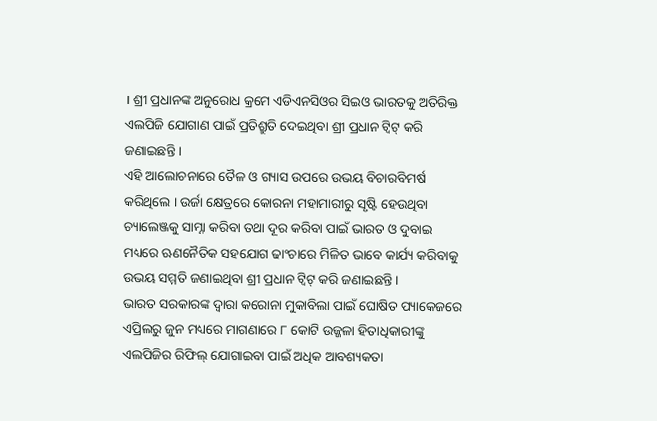। ଶ୍ରୀ ପ୍ରଧାନଙ୍କ ଅନୁରୋଧ କ୍ରମେ ଏଡିଏନସିଓର ସିଇଓ ଭାରତକୁ ଅତିରିକ୍ତ ଏଲପିଜି ଯୋଗାଣ ପାଇଁ ପ୍ରତିଶ୍ରୁତି ଦେଇଥିବା ଶ୍ରୀ ପ୍ରଧାନ ଟ୍ୱିଟ୍ କରି ଜଣାଇଛନ୍ତି ।
ଏହି ଆଲୋଚନାରେ ତୈଳ ଓ ଗ୍ୟାସ ଉପରେ ଉଭୟ ବିଚାରବିମର୍ଷ କରିଥିଲେ । ଉର୍ଜା କ୍ଷେତ୍ରରେ କୋରନା ମହାମାରୀରୁ ସୃଷ୍ଟି ହେଉଥିବା ଚ୍ୟାଲେଞ୍ଜକୁ ସାମ୍ନା କରିବା ତଥା ଦୂର କରିବା ପାଇଁ ଭାରତ ଓ ଦୁବାଇ ମଧ୍ୟରେ ଋଣନୈତିକ ସହଯୋଗ ଢାଂଚାରେ ମିଳିତ ଭାବେ କାର୍ଯ୍ୟ କରିବାକୁ ଉଭୟ ସମ୍ମତି ଜଣାଇଥିବା ଶ୍ରୀ ପ୍ରଧାନ ଟ୍ୱିଟ୍ କରି ଜଣାଇଛନ୍ତି ।
ଭାରତ ସରକାରଙ୍କ ଦ୍ୱାରା କରୋନା ମୁକାବିଲା ପାଇଁ ଘୋଷିତ ପ୍ୟାକେଜରେ ଏପ୍ରିଲରୁ ଜୁନ ମଧ୍ୟରେ ମାଗଣାରେ ୮ କୋଟି ଉଜ୍ଜଳା ହିତାଧିକାରୀଙ୍କୁ ଏଲପିଜିର ରିଫିଲ୍ ଯୋଗାଇବା ପାଇଁ ଅଧିକ ଆବଶ୍ୟକତା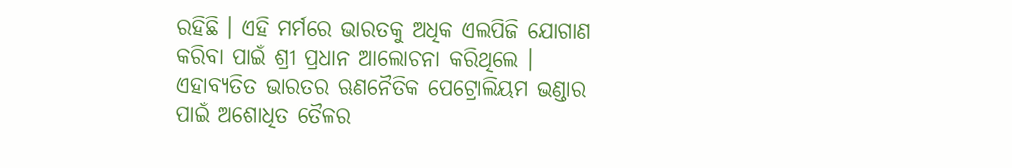ରହିଛି । ଏହି ମର୍ମରେ ଭାରତକୁ ଅଧିକ ଏଲପିଜି ଯୋଗାଣ କରିବା ପାଇଁ ଶ୍ରୀ ପ୍ରଧାନ ଆଲୋଚନା କରିଥିଲେ ।
ଏହାବ୍ୟତିତ ଭାରତର ଋଣନୈତିକ ପେଟ୍ରୋଲିୟମ ଭଣ୍ଡାର ପାଇଁ ଅଶୋଧିତ ତୈଳର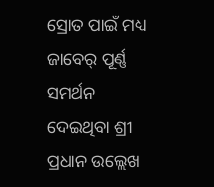ସ୍ରୋତ ପାଇଁ ମଧ୍ୟ ଜାବେର୍ ପୂର୍ଣ୍ଣ ସମର୍ଥନ ଦେଇଥିବା ଶ୍ରୀ ପ୍ରଧାନ ଉଲ୍ଲେଖ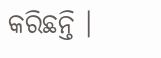କରିଛନ୍ତି ।